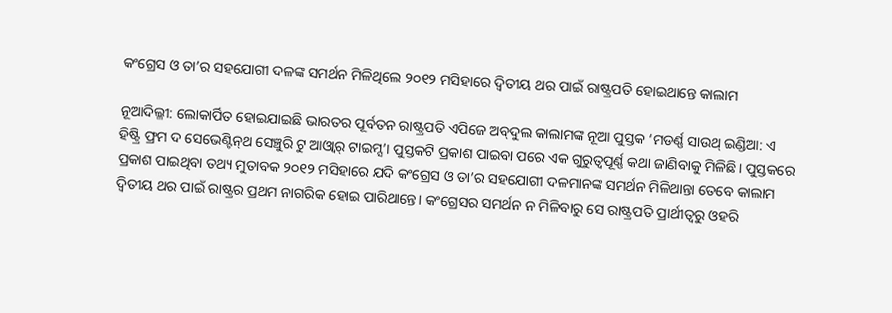କଂଗ୍ରେସ ଓ ତା’ର ସହଯୋଗୀ ଦଳଙ୍କ ସମର୍ଥନ ମିଳିଥିଲେ ୨୦୧୨ ମସିହାରେ ଦ୍ୱିତୀୟ ଥର ପାଇଁ ରାଷ୍ଟ୍ରପତି ହୋଇଥାନ୍ତେ କାଲାମ

ନୂଆଦିଲ୍ଳୀ: ଲୋକାର୍ପିତ ହୋଇଯାଇଛି ଭାରତର ପୂର୍ବତନ ରାଷ୍ଟ୍ରପତି ଏପିଜେ ଅବ୍‌ଦୁଲ କାଲାମଙ୍କ ନୂଆ ପୁସ୍ତକ ‘ମଡର୍ଣ୍ଣ ସାଉଥ୍‌ ଇଣ୍ଡିଆ: ଏ ହିଷ୍ଟ୍ରି ଫ୍ରମ ଦ ସେଭେଣ୍ଟିନ୍‌ଥ ସେଞ୍ଚୁରି ଟୁ ଆଓ୍ଵାର୍‌ ଟାଇମ୍ସ’। ପୁସ୍ତକଟି ପ୍ରକାଶ ପାଇବା ପରେ ଏକ ଗୁରୁତ୍ୱପୂର୍ଣ୍ଣ କଥା ଜାଣିବାକୁ ମିଳିଛି। ପୁସ୍ତକରେ ପ୍ରକାଶ ପାଇଥିବା ତଥ୍ୟ ମୁତାବକ ୨୦୧୨ ମସିହାରେ ଯଦି କଂଗ୍ରେସ ଓ ତା’ର ସହଯୋଗୀ ଦଳମାନଙ୍କ ସମର୍ଥନ ମିଳିଥାନ୍ତା ତେବେ କାଲାମ ଦ୍ୱିତୀୟ ଥର ପାଇଁ ରାଷ୍ଟ୍ରର ପ୍ରଥମ ନାଗରିକ ହୋଇ ପାରିଥାନ୍ତେ। କଂଗ୍ରେସର ସମର୍ଥନ ନ ମିଳିବାରୁ ସେ ରାଷ୍ଟ୍ରପତି ପ୍ରାର୍ଥୀତ୍ବରୁ ଓହରି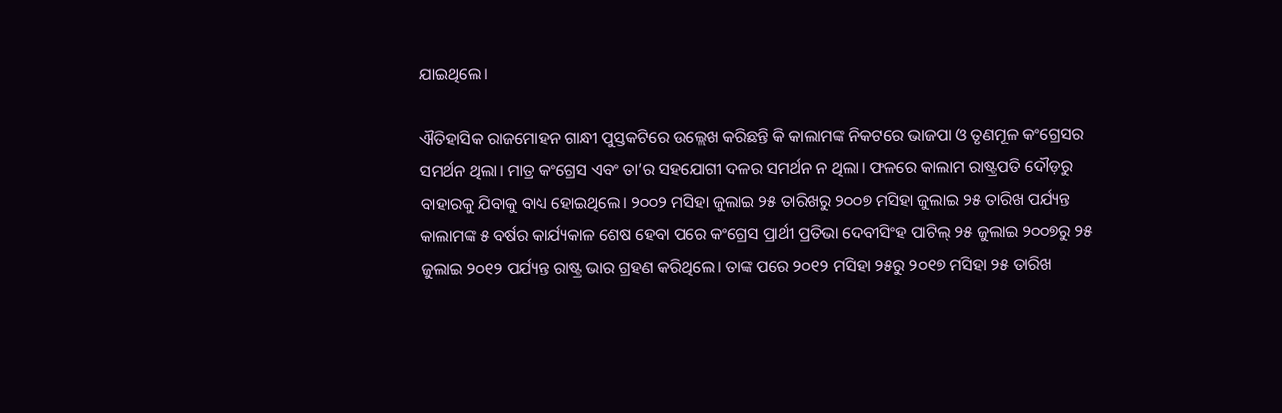ଯାଇଥିଲେ।

ଐତିହାସିକ ରାଜମୋହନ ଗାନ୍ଧୀ ପୁସ୍ତକଟିରେ ଉଲ୍ଲେଖ କରିଛନ୍ତି କି କାଲାମଙ୍କ ନିକଟରେ ଭାଜପା ଓ ତୃଣମୂଳ କଂଗ୍ରେସର ସମର୍ଥନ ଥିଲା। ମାତ୍ର କଂଗ୍ରେସ ଏବଂ ତା’ର ସହଯୋଗୀ ଦଳର ସମର୍ଥନ ନ ଥିଲା। ଫଳରେ କାଲାମ ରାଷ୍ଟ୍ରପତି ଦୌଡ଼ରୁ ବାହାରକୁ ଯିବାକୁ ବାଧ୍ୟ ହୋଇଥିଲେ। ୨୦୦୨ ମସିହା ଜୁଲାଇ ୨୫ ତାରିଖରୁ ୨୦୦୭ ମସିହା ଜୁଲାଇ ୨୫ ତାରିଖ ପର୍ଯ୍ୟନ୍ତ କାଲାମଙ୍କ ୫ ବର୍ଷର କାର୍ଯ୍ୟକାଳ ଶେଷ ହେବା ପରେ କଂଗ୍ରେସ ପ୍ରାର୍ଥୀ ପ୍ରତିଭା ଦେବୀସିଂହ ପାଟିଲ୍‌ ୨୫ ଜୁଲାଇ ୨୦୦୭ରୁ ୨୫ ଜୁଲାଇ ୨୦୧୨ ପର୍ଯ୍ୟନ୍ତ ରାଷ୍ଟ୍ର ଭାର ଗ୍ରହଣ କରିଥିଲେ। ତାଙ୍କ ପରେ ୨୦୧୨ ମସିହା ୨୫ରୁ ୨୦୧୭ ମସିହା ୨୫ ତାରିଖ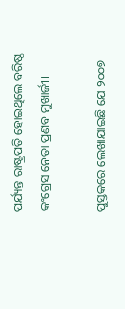ପର୍ଯ୍ୟନ୍ତ ରାଷ୍ଟ୍ରପତି ହୋଇଥିଲେ ବରିଷ୍ଠ କଂଗ୍ରେସ ନେତା ପ୍ରଣବ ମୁଖାର୍ଜୀ।

ପୁସ୍ତକରେ ଲେଖାଯାଇଛି ଯେ ୨୦୦୭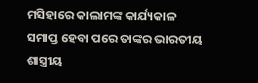ମସିହାରେ କାଲାମଙ୍କ କାର୍ଯ୍ୟକାଳ ସମାପ୍ତ ହେବା ପରେ ତାଙ୍କର ଭାରତୀୟ ଶାସ୍ତ୍ରୀୟ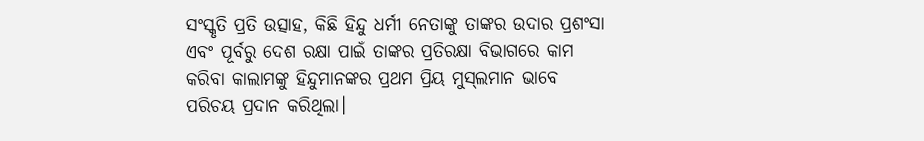ସଂସ୍କୃତି ପ୍ରତି ଉତ୍ସାହ, କିଛି ହିନ୍ଦୁ ଧର୍ମୀ ନେତାଙ୍କୁ ତାଙ୍କର ଉଦାର ପ୍ରଶଂସା ଏବଂ ପୂର୍ବରୁ ଦେଶ ରକ୍ଷା ପାଇଁ ତାଙ୍କର ପ୍ରତିରକ୍ଷା ବିଭାଗରେ କାମ କରିବା କାଲାମଙ୍କୁ ହିନ୍ଦୁମାନଙ୍କର ପ୍ରଥମ ପ୍ରିୟ ମୁସ୍‌ଲମାନ ଭାବେ ପରିଚୟ ପ୍ରଦାନ କରିଥିଲା।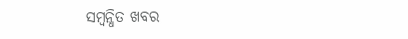ସମ୍ବନ୍ଧିତ ଖବର